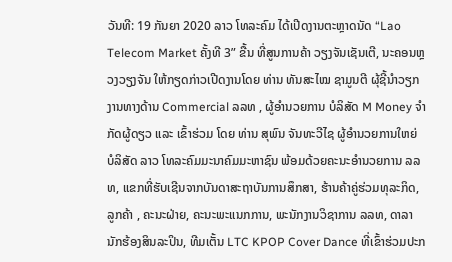ວັນທີ: 19 ກັນຍາ 2020 ລາວ ໂທລະຄົມ ໄດ້ເປີດງານຕະຫຼາດນັດ “Lao Telecom Market ຄັ້ງທີ 3” ຂື້ນ ທີ່ສູນການຄ້າ ວຽງຈັນເຊັນເຕີ, ນະຄອນຫຼວງວຽງຈັນ ໃຫ້ກຽດກ່າວເປີດງານໂດຍ ທ່ານ ທັນສະໄໝ ຊາມູນຕີ ຜຸ້ຊີ້ນຳວຽກງານທາງດ້ານ Commercial ລລທ , ຜູ້ອຳນວຍການ ບໍລິສັດ M Money ຈຳກັດຜູ້ດຽວ ແລະ ເຂົ້າຮ່ວມ ໂດຍ ທ່ານ ສຸພົນ ຈັນທະວີໄຊ ຜູ້ອໍານວຍການໃຫຍ່ ບໍລິສັດ ລາວ ໂທລະຄົມມະນາຄົມມະຫາຊົນ ພ້ອມດ້ວຍຄະນະອຳນວຍການ ລລທ, ແຂກທີ່ຮັບເຊີນຈາກບັນດາສະຖາບັນການສຶກສາ, ຮ້ານຄ້າຄູ່ຮ່ວມທຸລະກິດ, ລູກຄ້າ , ຄະນະຝ່າຍ, ຄະນະພະແນກການ, ພະນັກງານວິຊາການ ລລທ, ດາລາ ນັກຮ້ອງສິນລະປິນ, ທີມເຕັ້ນ LTC KPOP Cover Dance ທີ່ເຂົ້າຮ່ວມປະກ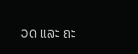ວດ ແລະ ຄະ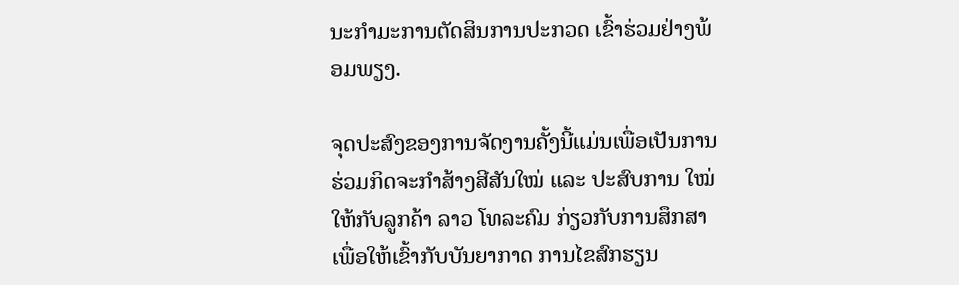ນະກຳມະການຕັດສິນການປະກວດ ເຂົ້າຮ່ວມຢ່າງພ້ອມພຽງ.

ຈຸດປະສົງຂອງການຈັດງານຄັ້ງນີ້ແມ່ນເພື່ອເປັນການຮ່ວມກິດຈະກໍາສ້າງສີສັນໃໝ່ ແລະ ປະສົບການ ໃໝ່ໃຫ້ກັບລູກຄ້າ ລາວ ໂທລະຄົມ ກ່ຽວກັບການສຶກສາ ເພື່ອໃຫ້ເຂົ້າກັບບັນຍາກາດ ການໄຂສົກຮຽນ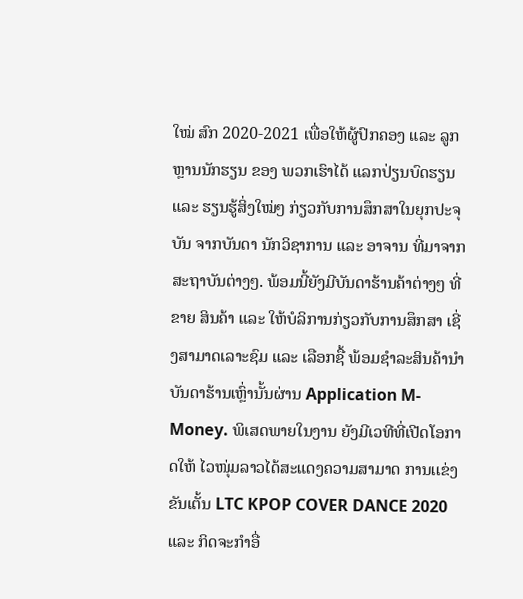ໃໝ່ ສົກ 2020-2021 ເພື່ອໃຫ້ຜູ້ປົກຄອງ ແລະ ລູກຫຼານນັກຮຽນ ຂອງ ພວກເຮົາໄດ້ ແລກປ່ຽນບົດຮຽນ ແລະ ຮຽນຮູ້ສິ່ງໃໝ່ໆ ກ່ຽວກັບການສຶກສາໃນຍຸກປະຈຸບັນ ຈາກບັນດາ ນັກວິຊາການ ແລະ ອາຈານ ທີ່ມາຈາກສະຖາບັນຕ່າງໆ. ພ້ອມນີ້ຍັງມີບັນດາຮ້ານຄ້າຕ່າງໆ ທີ່ຂາຍ ສິນຄ້າ ແລະ ໃຫ້ບໍລິການກ່ຽວກັບການສຶກສາ ເຊີ່ງສາມາດເລາະຊົມ ແລະ ເລືອກຊື້ ພ້ອມຊໍາລະສິນຄ້ານໍາບັນດາຮ້ານເຫຼົ່ານັ້ນຜ່ານ Application M-Money. ພິເສດພາຍໃນງານ ຍັງມີເວທີທີ່ເປີດໂອກາດໃຫ້ ໄວໜຸ່ມລາວໄດ້ສະແດງຄວາມສາມາດ ການເເຂ່ງຂັນເຕັ້ນ LTC KPOP COVER DANCE 2020 ແລະ ກິດຈະກໍາອື່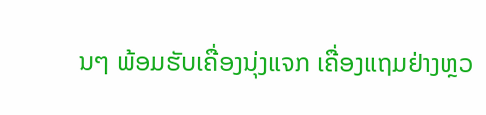ນໆ ພ້ອມຮັບເຄື່ອງນຸ່ງແຈກ ເຄື່ອງແຖມຢ່າງຫຼວ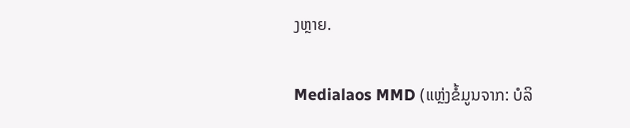ງຫຼາຍ.

Medialaos MMD (ແຫຼ່ງຂໍ້ມູນຈາກ: ບໍລິ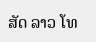ສັດ ລາວ ໂທ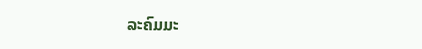ລະຄົມມະ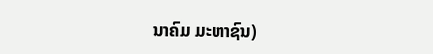ນາຄົມ ມະຫາຊົນ)